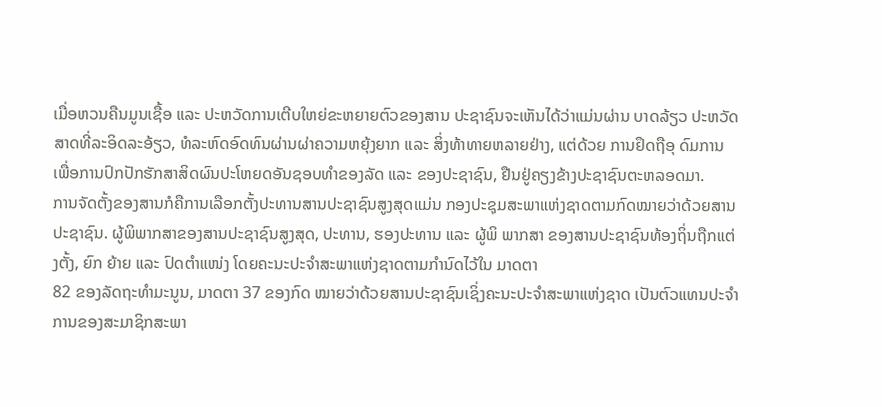ເມື່ອຫວນຄືນມູນເຊື້ອ ແລະ ປະຫວັດການເຕີບໃຫຍ່ຂະຫຍາຍຕົວຂອງສານ ປະຊາຊົນຈະເຫັນໄດ້ວ່າແມ່ນຜ່ານ ບາດລ້ຽວ ປະຫວັດ
ສາດທີ່ລະອິດລະອ້ຽວ, ທໍລະຫົດອົດທົນຜ່ານຜ່າຄວາມຫຍຸ້ງຍາກ ແລະ ສິ່ງທ້າທາຍຫລາຍຢ່າງ, ແຕ່ດ້ວຍ ການຢຶດຖືອຸ ດົມການເພື່ອການປົກປັກຮັກສາສິດຜົນປະໂຫຍດອັນຊອບທຳຂອງລັດ ແລະ ຂອງປະຊາຊົນ, ຢືນຢູ່ຄຽງຂ້າງປະຊາຊົນຕະຫລອດມາ.
ການຈັດຕັ້ງຂອງສານກໍຄືການເລືອກຕັ້ງປະທານສານປະຊາຊົນສູງສຸດແມ່ນ ກອງປະຊຸມສະພາແຫ່ງຊາດຕາມກົດໝາຍວ່າດ້ວຍສານປະຊາຊົນ. ຜູ້ພິພາກສາຂອງສານປະຊາຊົນສູງສຸດ, ປະທານ, ຮອງປະທານ ແລະ ຜູ້ພິ ພາກສາ ຂອງສານປະຊາຊົນທ້ອງຖິ່ນຖືກແຕ່ງຕັ້ງ, ຍົກ ຍ້າຍ ແລະ ປົດຕຳແໜ່ງ ໂດຍຄະນະປະຈຳສະພາແຫ່ງຊາດຕາມກຳນົດໄວ້ໃນ ມາດຕາ
82 ຂອງລັດຖະທຳມະນູນ, ມາດຕາ 37 ຂອງກົດ ໝາຍວ່າດ້ວຍສານປະຊາຊົນເຊິ່ງຄະນະປະຈຳສະພາແຫ່ງຊາດ ເປັນຕົວແທນປະຈຳການຂອງສະມາຊິກສະພາ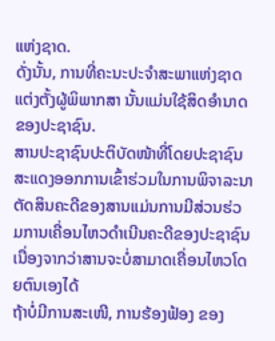ແຫ່ງຊາດ.
ດັ່ງນັ້ນ, ການທີ່ຄະນະປະຈຳສະພາແຫ່ງຊາດແຕ່ງຕັ້ງຜູ້ພິພາກສາ ນັ້ນແມ່ນໃຊ້ສິດອຳນາດຂອງປະຊາຊົນ.
ສານປະຊາຊົນປະຕິບັດໜ້າທີ່ໂດຍປະຊາຊົນສະແດງອອກການເຂົ້າຮ່ວມໃນການພິຈາລະນາຕັດສິນຄະດີຂອງສານແມ່ນການມີສ່ວນຮ່ວ
ມການເຄື່ອນໄຫວດຳເນີນຄະດີຂອງປະຊາຊົນເນື່ອງຈາກວ່າສານຈະບໍ່ສາມາດເຄື່ອນໄຫວໂດຍຕົນເອງໄດ້
ຖ້າບໍ່ມີການສະເໜີ, ການຮ້ອງຟ້ອງ ຂອງ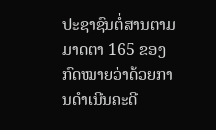ປະຊາຊົນຕໍ່ສານຕາມມາດຕາ 165 ຂອງກົດໝາຍວ່າດ້ວຍການດຳເນີນຄະດີ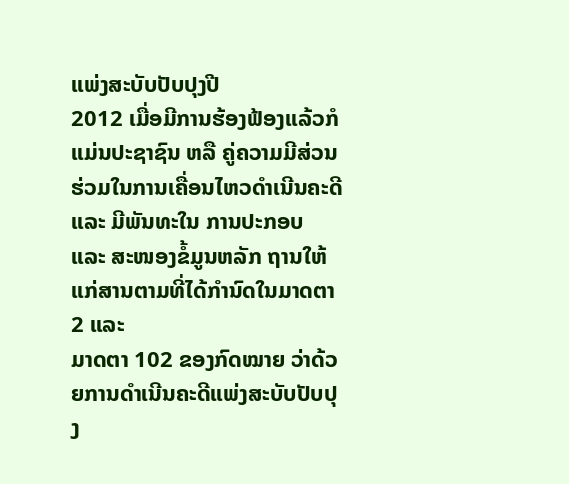ແພ່ງສະບັບປັບປຸງປີ
2012 ເມື່ອມີການຮ້ອງຟ້ອງແລ້ວກໍ ແມ່ນປະຊາຊົນ ຫລື ຄູ່ຄວາມມີສ່ວນຮ່ວມໃນການເຄື່ອນໄຫວດຳເນີນຄະດີ
ແລະ ມີພັນທະໃນ ການປະກອບ ແລະ ສະໜອງຂໍ້ມູນຫລັກ ຖານໃຫ້ແກ່ສານຕາມທີ່ໄດ້ກຳນົດໃນມາດຕາ 2 ແລະ
ມາດຕາ 102 ຂອງກົດໝາຍ ວ່າດ້ວຍການດຳເນີນຄະດີແພ່ງສະບັບປັບປຸງ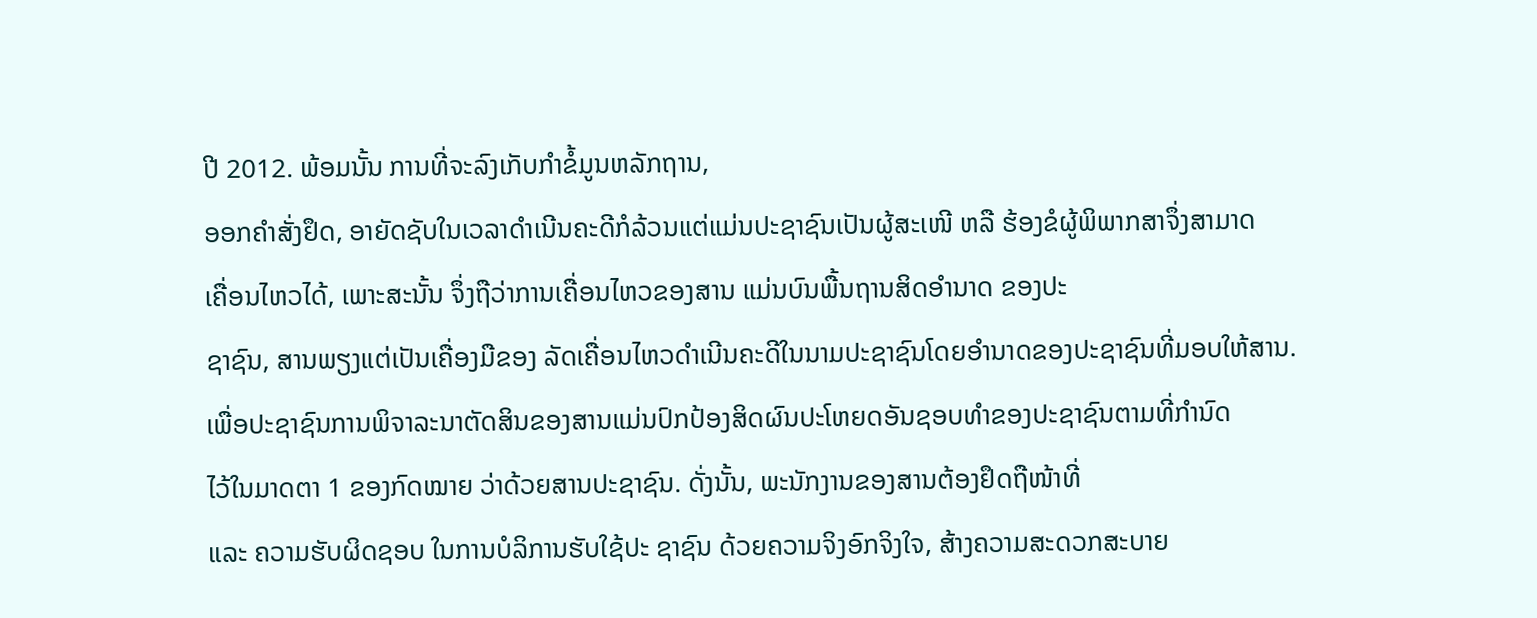ປີ 2012. ພ້ອມນັ້ນ ການທີ່ຈະລົງເກັບກຳຂໍ້ມູນຫລັກຖານ,
ອອກຄຳສັ່ງຢຶດ, ອາຍັດຊັບໃນເວລາດຳເນີນຄະດີກໍລ້ວນແຕ່ແມ່ນປະຊາຊົນເປັນຜູ້ສະເໜີ ຫລື ຮ້ອງຂໍຜູ້ພິພາກສາຈຶ່ງສາມາດ
ເຄື່ອນໄຫວໄດ້, ເພາະສະນັ້ນ ຈຶ່ງຖືວ່າການເຄື່ອນໄຫວຂອງສານ ແມ່ນບົນພື້ນຖານສິດອຳນາດ ຂອງປະ
ຊາຊົນ, ສານພຽງແຕ່ເປັນເຄື່ອງມືຂອງ ລັດເຄື່ອນໄຫວດຳເນີນຄະດີໃນນາມປະຊາຊົນໂດຍອຳນາດຂອງປະຊາຊົນທີ່ມອບໃຫ້ສານ.
ເພື່ອປະຊາຊົນການພິຈາລະນາຕັດສິນຂອງສານແມ່ນປົກປ້ອງສິດຜົນປະໂຫຍດອັນຊອບທຳຂອງປະຊາຊົນຕາມທີ່ກຳນົດ
ໄວ້ໃນມາດຕາ 1 ຂອງກົດໝາຍ ວ່າດ້ວຍສານປະຊາຊົນ. ດັ່ງນັ້ນ, ພະນັກງານຂອງສານຕ້ອງຢຶດຖືໜ້າທີ່
ແລະ ຄວາມຮັບຜິດຊອບ ໃນການບໍລິການຮັບໃຊ້ປະ ຊາຊົນ ດ້ວຍຄວາມຈິງອົກຈິງໃຈ, ສ້າງຄວາມສະດວກສະບາຍ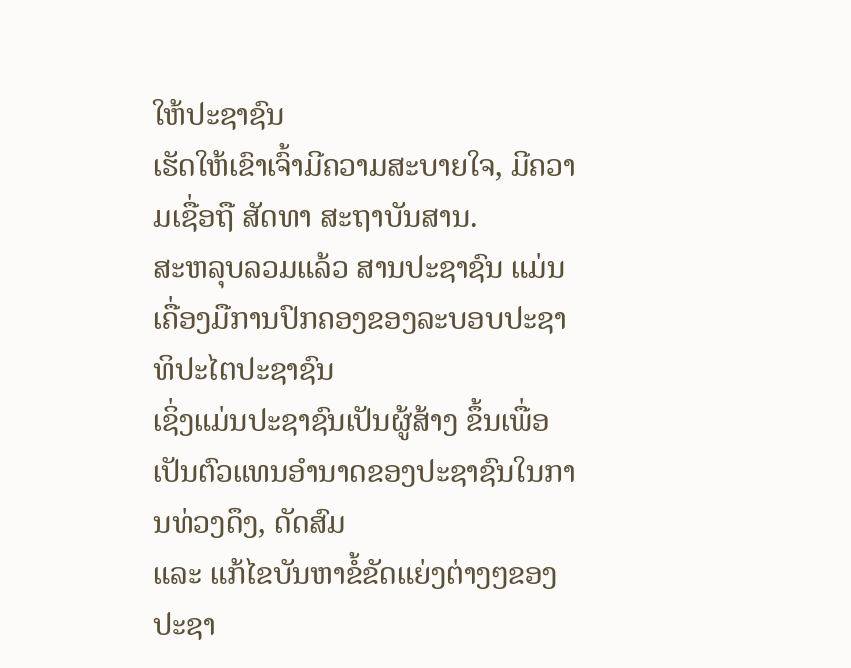ໃຫ້ປະຊາຊົນ
ເຮັດໃຫ້ເຂົາເຈົ້າມີຄວາມສະບາຍໃຈ, ມີຄວາມເຊື່ອຖື ສັດທາ ສະຖາບັນສານ.
ສະຫລຸບລວມແລ້ວ ສານປະຊາຊົນ ແມ່ນເຄື່ອງມືການປົກຄອງຂອງລະບອບປະຊາທິປະໄຕປະຊາຊົນ
ເຊິ່ງແມ່ນປະຊາຊົນເປັນຜູ້ສ້າງ ຂຶ້ນເພື່ອເປັນຕົວແທນອຳນາດຂອງປະຊາຊົນໃນການທ່ວງດຶງ, ດັດສົມ
ແລະ ແກ້ໄຂບັນຫາຂໍ້ຂັດແຍ່ງຕ່າງໆຂອງປະຊາ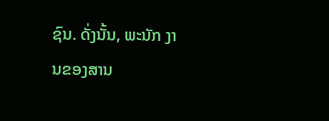ຊົນ. ດັ່ງນັ້ນ, ພະນັກ ງານຂອງສານ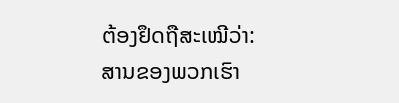ຕ້ອງຢຶດຖືສະເໝີວ່າ:
ສານຂອງພວກເຮົາ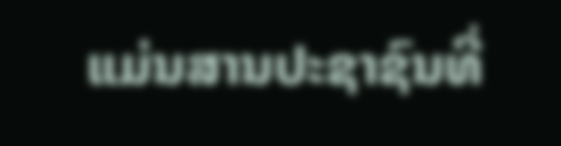ແມ່ນສານປະຊາຊົນທີ່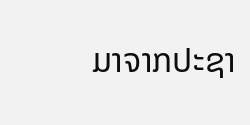ມາຈາກປະຊາ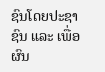ຊົນໂດຍປະຊາຊົນ ແລະ ເພື່ອຜົນ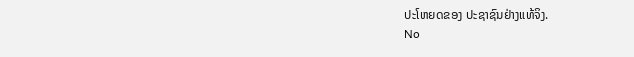ປະໂຫຍດຂອງ ປະຊາຊົນຢ່າງແທ້ຈິງ.
No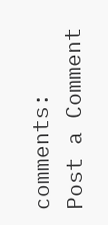comments:
Post a Comment